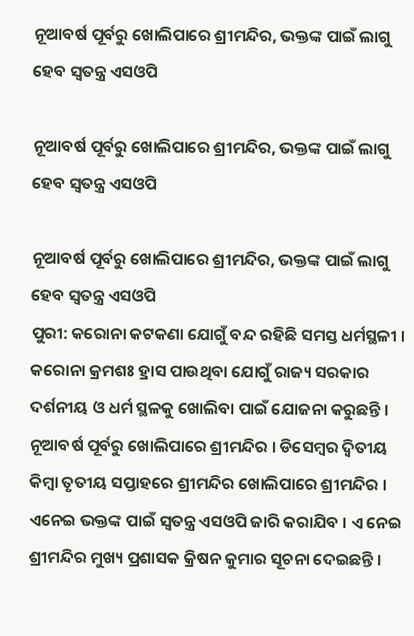ନୂଆବର୍ଷ ପୂର୍ବରୁ ଖୋଲିପାରେ ଶ୍ରୀମନ୍ଦିର, ଭକ୍ତଙ୍କ ପାଇଁ ଲାଗୁ ହେବ ସ୍ବତନ୍ତ୍ର ଏସଓପି

ନୂଆବର୍ଷ ପୂର୍ବରୁ ଖୋଲିପାରେ ଶ୍ରୀମନ୍ଦିର, ଭକ୍ତଙ୍କ ପାଇଁ ଲାଗୁ ହେବ ସ୍ବତନ୍ତ୍ର ଏସଓପି

ନୂଆବର୍ଷ ପୂର୍ବରୁ ଖୋଲିପାରେ ଶ୍ରୀମନ୍ଦିର, ଭକ୍ତଙ୍କ ପାଇଁ ଲାଗୁ ହେବ ସ୍ବତନ୍ତ୍ର ଏସଓପି
ପୁରୀ: କରୋନା କଟକଣା ଯୋଗୁଁ ବନ୍ଦ ରହିଛି ସମସ୍ତ ଧର୍ମସ୍ଥଳୀ । କରୋନା କ୍ରମଶଃ ହ୍ରାସ ପାଉଥିବା ଯୋଗୁଁ ରାଜ୍ୟ ସରକାର ଦର୍ଶନୀୟ ଓ ଧର୍ମ ସ୍ଥଳକୁ ଖୋଲିବା ପାଇଁ ଯୋଜନା କରୁଛନ୍ତି । ନୂଆବର୍ଷ ପୂର୍ବରୁ ଖୋଲିପାରେ ଶ୍ରୀମନ୍ଦିର । ଡିସେମ୍ବର ଦ୍ବିତୀୟ କିମ୍ବା ତୃତୀୟ ସପ୍ତାହରେ ଶ୍ରୀମନ୍ଦିର ଖୋଲିପାରେ ଶ୍ରୀମନ୍ଦିର । ଏନେଇ ଭକ୍ତଙ୍କ ପାଇଁ ସ୍ବତନ୍ତ୍ର ଏସଓପି ଜାରି କରାଯିବ । ଏ ନେଇ ଶ୍ରୀମନ୍ଦିର ମୁଖ୍ୟ ପ୍ରଶାସକ କ୍ରିଷନ କୁମାର ସୂଚନା ଦେଇଛନ୍ତି ।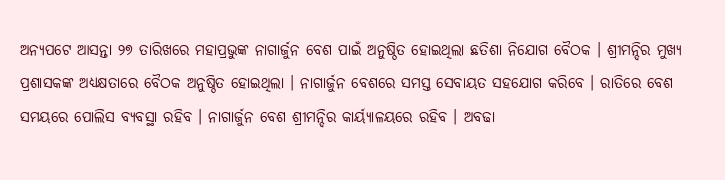ଅନ୍ୟପଟେ ଆସନ୍ତା ୨୭ ତାରିଖରେ ମହାପ୍ରଭୁଙ୍କ ନାଗାର୍ଜୁନ ବେଶ ପାଇଁ ଅନୁଷ୍ଠିତ ହୋଇଥିଲା ଛତିଶା ନିଯୋଗ ବୈଠକ । ଶ୍ରୀମନ୍ଦିର ମୁଖ୍ୟ ପ୍ରଶାସକଙ୍କ ଅଧ୍ୟକ୍ଷତାରେ ବୈଠକ ଅନୁଷ୍ଠିତ ହୋଇଥିଲା । ନାଗାର୍ଜୁନ ବେଶରେ ସମସ୍ତ ସେବାୟତ ସହଯୋଗ କରିବେ । ରାତିରେ ବେଶ ସମୟରେ ପୋଲିସ ବ୍ୟବସ୍ଥା ରହିବ । ନାଗାର୍ଜୁନ ବେଶ ଶ୍ରୀମନ୍ଦିର କାର୍ୟ୍ୟାଳୟରେ ରହିବ । ଅବଢା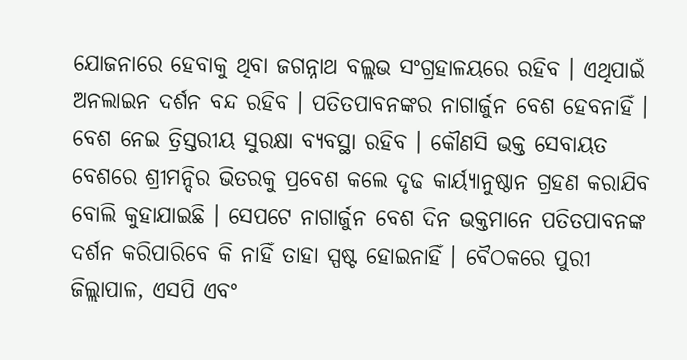ଯୋଜନାରେ ହେବାକୁ ଥିବା ଜଗନ୍ନାଥ ବଲ୍ଲଭ ସଂଗ୍ରହାଳୟରେ ରହିବ । ଏଥିପାଇଁ ଅନଲାଇନ ଦର୍ଶନ ବନ୍ଦ ରହିବ । ପତିତପାବନଙ୍କର ନାଗାର୍ଜୁନ ବେଶ ହେବନାହିଁ । ବେଶ ନେଇ ତ୍ରିସ୍ତରୀୟ ସୁରକ୍ଷା ବ୍ୟବସ୍ଥା ରହିବ । କୌଣସି ଭକ୍ତ ସେବାୟତ ବେଶରେ ଶ୍ରୀମନ୍ଦିର ଭିତରକୁ ପ୍ରବେଶ କଲେ ଦୃଢ କାର୍ୟ୍ୟାନୁଷ୍ଠାନ ଗ୍ରହଣ କରାଯିବ ବୋଲି କୁହାଯାଇଛି । ସେପଟେ ନାଗାର୍ଜୁନ ବେଶ ଦିନ ଭକ୍ତମାନେ ପତିତପାବନଙ୍କ ଦର୍ଶନ କରିପାରିବେ କି ନାହିଁ ତାହା ସ୍ପଷ୍ଟ ହୋଇନାହିଁ । ବୈଠକରେ ପୁରୀ ଜିଲ୍ଲାପାଳ, ଏସପି ଏବଂ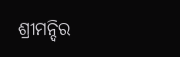ଶ୍ରୀମନ୍ଦିର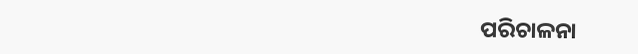ପରିଚାଳନା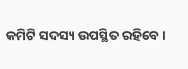କମିଟି ସଦସ୍ୟ ଉପସ୍ଥିତ ରହିବେ ।